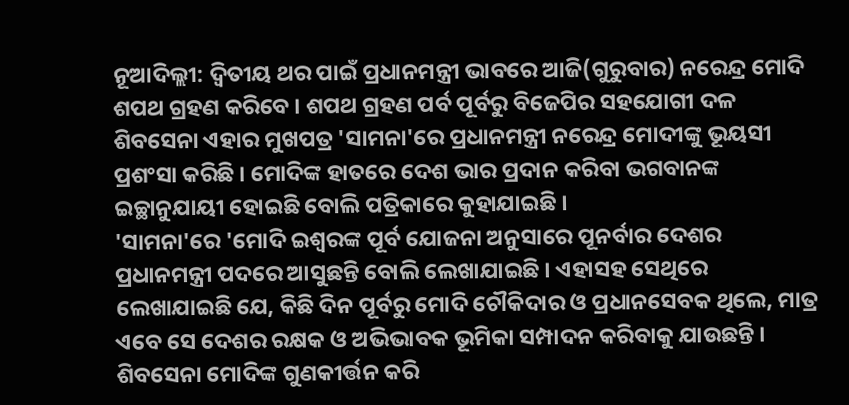ନୂଆଦିଲ୍ଲୀ: ଦ୍ବିତୀୟ ଥର ପାଇଁ ପ୍ରଧାନମନ୍ତ୍ରୀ ଭାବରେ ଆଜି(ଗୁରୁବାର) ନରେନ୍ଦ୍ର ମୋଦି ଶପଥ ଗ୍ରହଣ କରିବେ । ଶପଥ ଗ୍ରହଣ ପର୍ବ ପୂର୍ବରୁ ବିଜେପିର ସହଯୋଗୀ ଦଳ ଶିବସେନା ଏହାର ମୁଖପତ୍ର 'ସାମନା'ରେ ପ୍ରଧାନମନ୍ତ୍ରୀ ନରେନ୍ଦ୍ର ମୋଦୀଙ୍କୁ ଭୂୟସୀ ପ୍ରଶଂସା କରିଛି । ମୋଦିଙ୍କ ହାତରେ ଦେଶ ଭାର ପ୍ରଦାନ କରିବା ଭଗବାନଙ୍କ ଇଚ୍ଛାନୁଯାୟୀ ହୋଇଛି ବୋଲି ପତ୍ରିକାରେ କୁହାଯାଇଛି ।
'ସାମନା'ରେ 'ମୋଦି ଇଶ୍ବରଙ୍କ ପୂର୍ବ ଯୋଜନା ଅନୁସାରେ ପୂନର୍ବାର ଦେଶର ପ୍ରଧାନମନ୍ତ୍ରୀ ପଦରେ ଆସୁଛନ୍ତି ବୋଲି ଲେଖାଯାଇଛି । ଏହାସହ ସେଥିରେ ଲେଖାଯାଇଛି ଯେ, କିଛି ଦିନ ପୂର୍ବରୁ ମୋଦି ଚୌକିଦାର ଓ ପ୍ରଧାନସେବକ ଥିଲେ, ମାତ୍ର ଏବେ ସେ ଦେଶର ରକ୍ଷକ ଓ ଅଭିଭାବକ ଭୂମିକା ସମ୍ପାଦନ କରିବାକୁ ଯାଉଛନ୍ତି ।
ଶିବସେନା ମୋଦିଙ୍କ ଗୁଣକୀର୍ତ୍ତନ କରି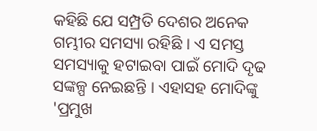କହିଛି ଯେ ସମ୍ପ୍ରତି ଦେଶର ଅନେକ ଗମ୍ଭୀର ସମସ୍ୟା ରହିଛି । ଏ ସମସ୍ତ ସମସ୍ୟାକୁ ହଟାଇବା ପାଇଁ ମୋଦି ଦୃଢ ସଙ୍କଳ୍ପ ନେଇଛନ୍ତି । ଏହାସହ ମୋଦିଙ୍କୁ 'ପ୍ରମୁଖ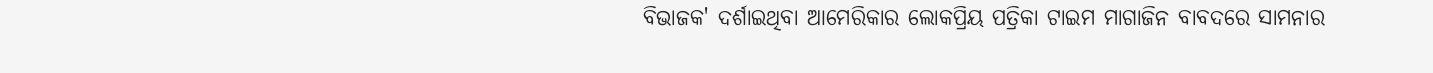ବିଭାଜକ' ଦର୍ଶାଇଥିବା ଆମେରିକାର ଲୋକପ୍ରିୟ ପତ୍ରିକା ଟାଇମ ମାଗାଜିନ ବାବଦରେ ସାମନାର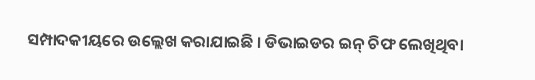ସମ୍ପାଦକୀୟରେ ଉଲ୍ଲେଖ କରାଯାଇଛି । ଡିଭାଇଡର ଇନ୍ ଚିଫ ଲେଖିଥିବା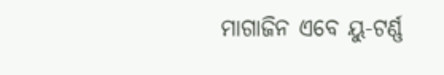ମାଗାଜିନ ଏବେ ୟୁ-ଟର୍ଣ୍ଣ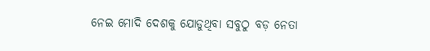ନେଇ ମୋଦି ଦେଶକୁ ଯୋଡୁଥିବା ସବୁଠୁ ବଡ଼ ନେତା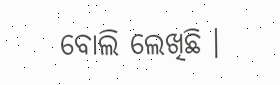ବୋଲି ଲେଖିଛି ।